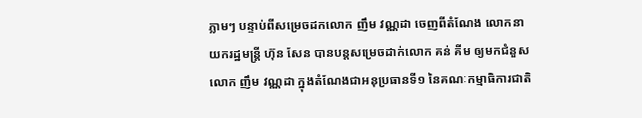ភ្លាមៗ បន្ទាប់ពីសម្រេចដកលោក ញឹម វណ្ណដា ចេញពីតំណែង លោកនាយករដ្ឋមន្ត្រី ហ៊ុន សែន បានបន្តសម្រេចដាក់លោក គន់ គីម ឲ្យមកជំនួសលោក ញឹម វណ្ណដា ក្នុងតំណែងជាអនុប្រធានទី១ នៃគណៈកម្មាធិការជាតិ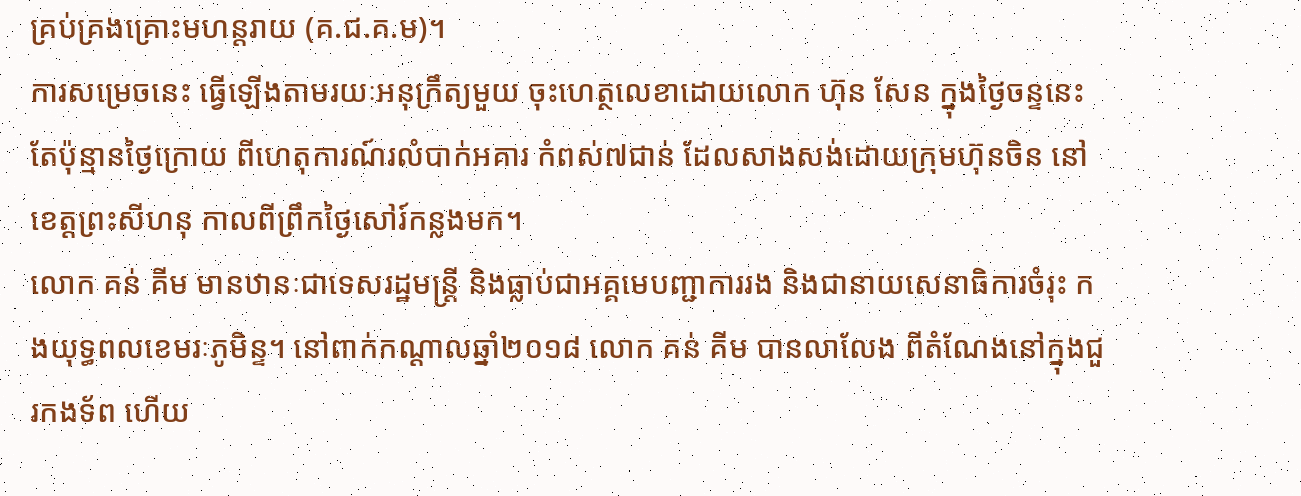គ្រប់គ្រងគ្រោះមហន្តរាយ (គ.ជ.គ.ម)។
ការសម្រេចនេះ ធ្វើឡើងតាមរយៈអនុក្រឹត្យមួយ ចុះហេត្ថលេខាដោយលោក ហ៊ុន សែន ក្នុងថ្ងៃចន្ទនេះ តែប៉ុន្មានថ្ងៃក្រោយ ពីហេតុការណ៍រលំបាក់អគារ កំពស់៧ជាន់ ដែលសាងសង់ដោយក្រុមហ៊ុនចិន នៅខេត្តព្រះសីហនុ កាលពីព្រឹកថ្ងៃសៅរ៍កន្លងមក។
លោក គន់ គីម មានឋានៈជាទេសរដ្ឋមន្ត្រី និងធ្លាប់ជាអគ្គមេបញ្ជាការរង និងជានាយសេនាធិការចំរុះ កងយុទ្ធពលខេមរៈភូមិន្ទ។ នៅពាក់កណ្ដាលឆ្នាំ២០១៨ លោក គន់ គីម បានលាលែង ពីតំណែងនៅក្នុងជួរកងទ័ព ហើយ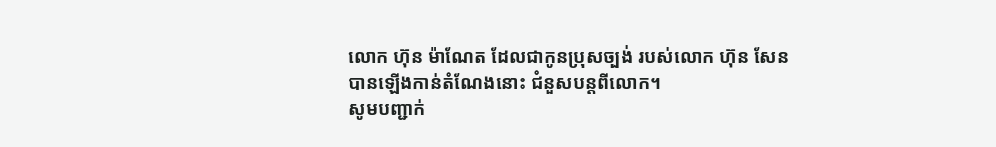លោក ហ៊ុន ម៉ាណែត ដែលជាកូនប្រុសច្បង់ របស់លោក ហ៊ុន សែន បានឡើងកាន់តំណែងនោះ ជំនួសបន្តពីលោក។
សូមបញ្ជាក់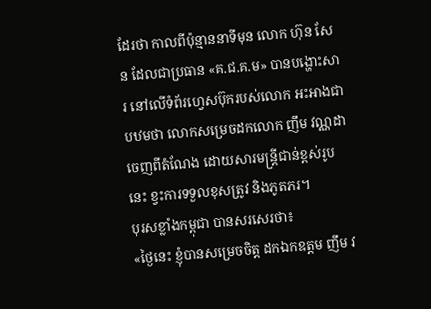ដែរថា កាលពីប៉ុន្មាននាទីមុន លោក ហ៊ុន សែន ដែលជាប្រធាន «គ.ជ.គ.ម» បានបង្ហោះសារ នៅលើទំព័រហ្វេសប៊ុករបស់លោក អះអាងជាបឋមថា លោកសម្រេចដកលោក ញឹម វណ្ណដា ចេញពីតំណែង ដោយសារមន្ត្រីជាន់ខ្ពស់រូបនេះ ខ្វះការទទួលខុសត្រូវ និងភូតភរ។
បុរសខ្លាំងកម្ពុជា បានសរសេរថា៖
«ថ្ងៃនេះ ខ្ញុំបានសម្រេចចិត្ត ដកឯកឧត្តម ញឹម វ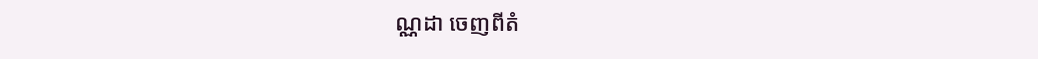ណ្ណដា ចេញពីតំ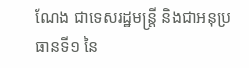ណែង ជាទេសរដ្ឋមន្ត្រី និងជាអនុប្រធានទី១ នៃ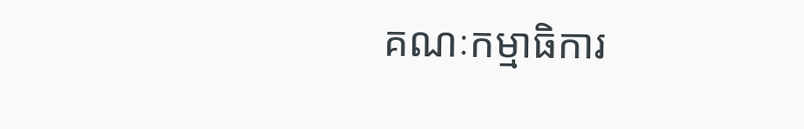គណៈកម្មាធិការ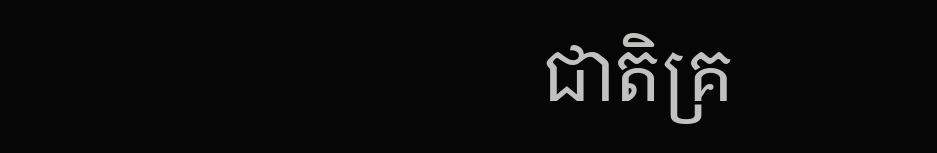ជាតិគ្រ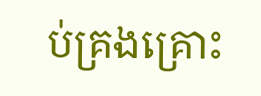ប់គ្រងគ្រោះ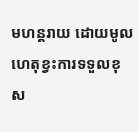មហន្តរាយ ដោយមូលហេតុខ្វះការទទួលខុស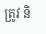ត្រូវ និ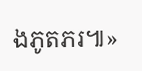ងភូតភរ៕»